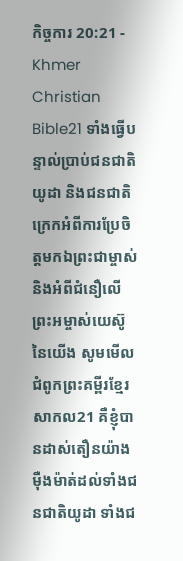កិច្ចការ 20:21 - Khmer Christian Bible21 ទាំងធ្វើបន្ទាល់ប្រាប់ជនជាតិយូដា និងជនជាតិក្រេកអំពីការប្រែចិត្តមកឯព្រះជាម្ចាស់ និងអំពីជំនឿលើព្រះអម្ចាស់យេស៊ូនៃយើង សូមមើលជំពូកព្រះគម្ពីរខ្មែរសាកល21 គឺខ្ញុំបានដាស់តឿនយ៉ាងម៉ឺងម៉ាត់ដល់ទាំងជនជាតិយូដា ទាំងជ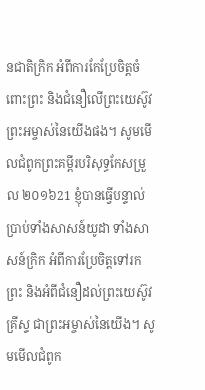នជាតិក្រិក អំពីការកែប្រែចិត្តចំពោះព្រះ និងជំនឿលើព្រះយេស៊ូវព្រះអម្ចាស់នៃយើងផង។ សូមមើលជំពូកព្រះគម្ពីរបរិសុទ្ធកែសម្រួល ២០១៦21 ខ្ញុំបានធ្វើបន្ទាល់ប្រាប់ទាំងសាសន៍យូដា ទាំងសាសន៍ក្រិក អំពីការប្រែចិត្តទៅរកព្រះ និងអំពីជំនឿដល់ព្រះយេស៊ូវគ្រីស្ទ ជាព្រះអម្ចាស់នៃយើង។ សូមមើលជំពូក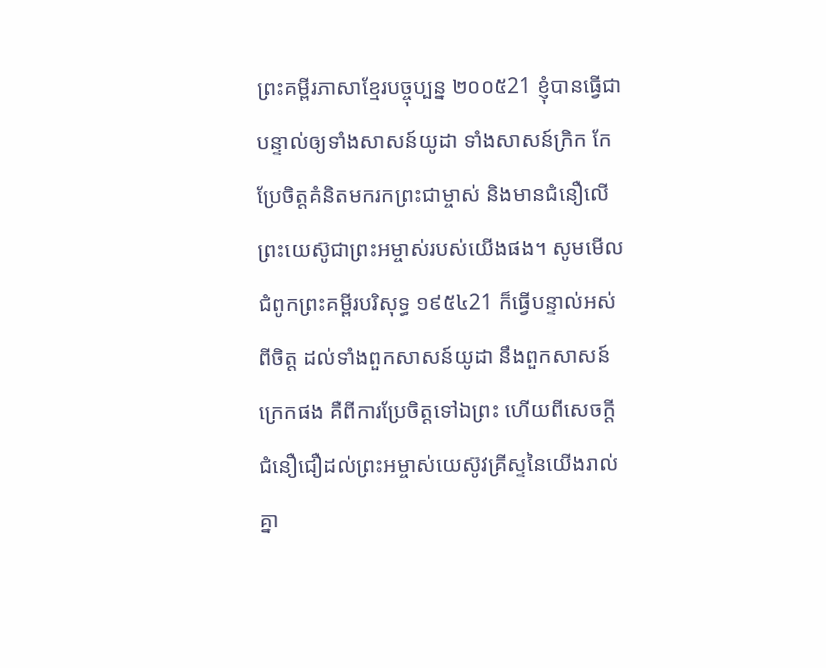ព្រះគម្ពីរភាសាខ្មែរបច្ចុប្បន្ន ២០០៥21 ខ្ញុំបានធ្វើជាបន្ទាល់ឲ្យទាំងសាសន៍យូដា ទាំងសាសន៍ក្រិក កែប្រែចិត្តគំនិតមករកព្រះជាម្ចាស់ និងមានជំនឿលើព្រះយេស៊ូជាព្រះអម្ចាស់របស់យើងផង។ សូមមើលជំពូកព្រះគម្ពីរបរិសុទ្ធ ១៩៥៤21 ក៏ធ្វើបន្ទាល់អស់ពីចិត្ត ដល់ទាំងពួកសាសន៍យូដា នឹងពួកសាសន៍ក្រេកផង គឺពីការប្រែចិត្តទៅឯព្រះ ហើយពីសេចក្ដីជំនឿជឿដល់ព្រះអម្ចាស់យេស៊ូវគ្រីស្ទនៃយើងរាល់គ្នា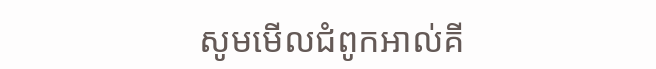សូមមើលជំពូកអាល់គី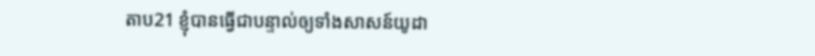តាប21 ខ្ញុំបានធ្វើជាបន្ទាល់ឲ្យទាំងសាសន៍យូដា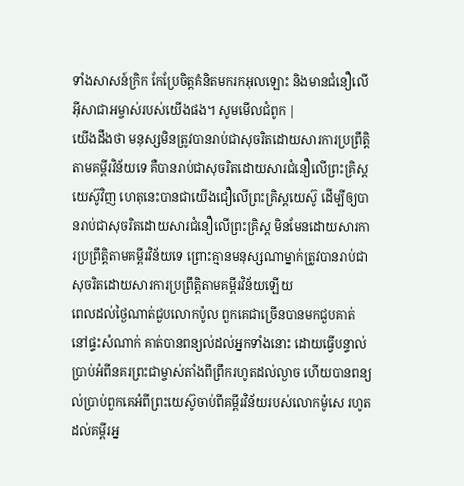ទាំងសាសន៍ក្រិក កែប្រែចិត្ដគំនិតមករកអុលឡោះ និងមានជំនឿលើអ៊ីសាជាអម្ចាស់របស់យើងផង។ សូមមើលជំពូក |
យើងដឹងថា មនុស្សមិនត្រូវបានរាប់ជាសុចរិតដោយសារការប្រព្រឹត្តិតាមគម្ពីរវិន័យទេ គឺបានរាប់ជាសុចរិតដោយសារជំនឿលើព្រះគ្រិស្ដយេស៊ូវិញ ហេតុនេះបានជាយើងជឿលើព្រះគ្រិស្ដយេស៊ូ ដើម្បីឲ្យបានរាប់ជាសុចរិតដោយសារជំនឿលើព្រះគ្រិស្ដ មិនមែនដោយសារការប្រព្រឹត្តិតាមគម្ពីរវិន័យទេ ព្រោះគ្មានមនុស្សណាម្នាក់ត្រូវបានរាប់ជាសុចរិតដោយសារការប្រព្រឹត្តិតាមគម្ពីរវិន័យឡើយ
ពេលដល់ថ្ងៃណាត់ជួបលោកប៉ូល ពួកគេជាច្រើនបានមកជួបគាត់នៅផ្ទះសំណាក់ គាត់បានពន្យល់ដល់អ្នកទាំងនោះ ដោយធ្វើបន្ទាល់ប្រាប់អំពីនគរព្រះជាម្ចាស់តាំងពីព្រឹករហូតដល់ល្ងាច ហើយបានពន្យល់ប្រាប់ពួកគេអំពីព្រះយេស៊ូចាប់ពីគម្ពីរវិន័យរបស់លោកម៉ូសេ រហូតដល់គម្ពីរអ្ន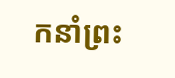កនាំព្រះ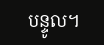បន្ទូល។